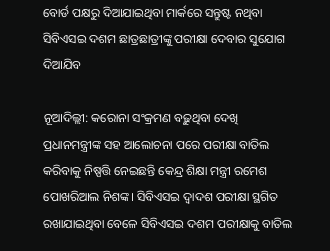ବୋର୍ଡ ପକ୍ଷରୁ ଦିଆଯାଇଥିବା ମାର୍କରେ ସନ୍ତୁଷ୍ଟ ନଥିବା ସିବିଏସଇ ଦଶମ ଛାତ୍ରଛାତ୍ରୀଙ୍କୁ ପରୀକ୍ଷା ଦେବାର ସୁଯୋଗ ଦିଆଯିବ

ନୂଆଦିଲ୍ଲୀ: କରୋନା ସଂକ୍ରମଣ ବଢ଼ୁଥିବା ଦେଖି ପ୍ରଧାନମନ୍ତ୍ରୀଙ୍କ ସହ ଆଲୋଚନା ପରେ ପରୀକ୍ଷା ବାତିଲ କରିବାକୁ ନିଷ୍ପତ୍ତି ନେଇଛନ୍ତି କେନ୍ଦ୍ର ଶିକ୍ଷା ମନ୍ତ୍ରୀ ରମେଶ ପୋଖରିଆଲ ନିଶଙ୍କ। ସିବିଏସଇ ଦ୍ବାଦଶ ପରୀକ୍ଷା ସ୍ଥଗିତ ରଖାଯାଇଥିବା ବେଳେ ସିବିଏସଇ ଦଶମ ପରୀକ୍ଷାକୁ ବାତିଲ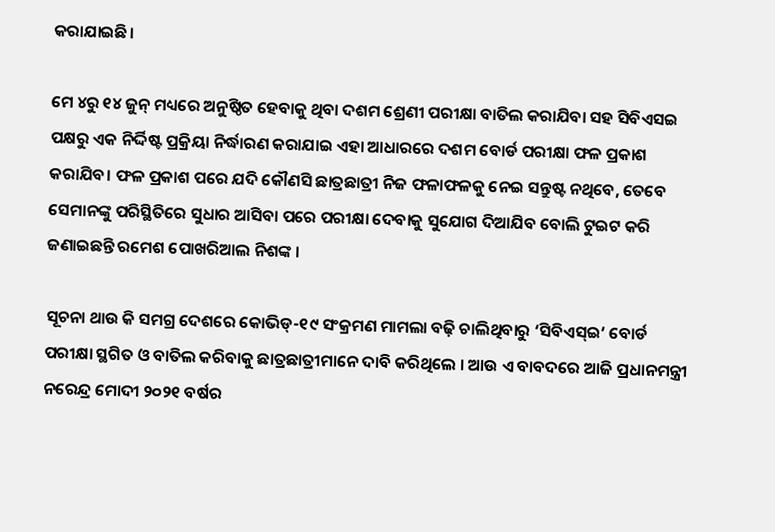କରାଯାଇଛି।

ମେ ୪ରୁ ୧୪ ଜୁନ୍ ମଧ୍ୟରେ ଅନୁଷ୍ଠିତ ହେବାକୁ ଥିବା ଦଶମ ଶ୍ରେଣୀ ପରୀକ୍ଷା ବାତିଲ କରାଯିବା ସହ ସିବିଏସଇ ପକ୍ଷରୁ ଏକ ନିର୍ଦ୍ଦିଷ୍ଟ ପ୍ରକ୍ରିୟା ନିର୍ଦ୍ଧାରଣ କରାଯାଇ ଏହା ଆଧାରରେ ଦଶମ ବୋର୍ଡ ପରୀକ୍ଷା ଫଳ ପ୍ରକାଶ କରାଯିବ। ଫଳ ପ୍ରକାଶ ପରେ ଯଦି କୌଣସି ଛାତ୍ରଛାତ୍ରୀ ନିଜ ଫଳାଫଳକୁ ନେଇ ସନ୍ତୁଷ୍ଟ ନଥିବେ, ତେବେ ସେମାନଙ୍କୁ ପରିସ୍ଥିତିରେ ସୁଧାର ଆସିବା ପରେ ପରୀକ୍ଷା ଦେବାକୁ ସୁଯୋଗ ଦିଆଯିବ ବୋଲି ଟୁଇଟ କରି ଜଣାଇଛନ୍ତି ରମେଶ ପୋଖରିଆଲ ନିଶଙ୍କ ।

ସୂଚନା ଥାଉ କି ସମଗ୍ର ଦେଶରେ କୋଭିଡ୍‌-୧୯ ସଂକ୍ରମଣ ମାମଲା ବଢ଼ି ଚାଲିଥିବାରୁ ‘ସିବିଏସ୍‌ଇ’ ବୋର୍ଡ ପରୀକ୍ଷା ସ୍ଥଗିତ ଓ ବାତିଲ କରିବାକୁ ଛାତ୍ରଛାତ୍ରୀମାନେ ଦାବି କରିଥିଲେ । ଆଉ ଏ ବାବଦରେ ଆଜି ପ୍ରଧାନମନ୍ତ୍ରୀ ନରେନ୍ଦ୍ର ମୋଦୀ ୨୦୨୧ ବର୍ଷର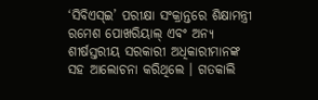‘ସିବିଏସ୍‌ଇ’ ପରୀକ୍ଷା ସଂକ୍ରାନ୍ତରେ ଶିକ୍ଷାମନ୍ତ୍ରୀ ରମେଶ ପୋଖରିୟାଲ୍‌ ଏବଂ ଅନ୍ୟ ଶୀର୍ଷସ୍ତରୀୟ ସରକାରୀ ଅଧିକାରୀମାନଙ୍କ ସହ ଆଲୋଚନା କରିଥିଲେ । ଗତକାଲି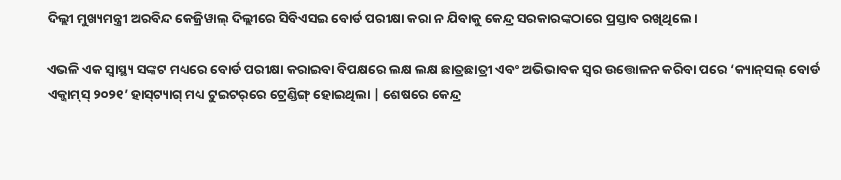ଦିଲ୍ଲୀ ମୁଖ୍ୟମନ୍ତ୍ରୀ ଅରବିନ୍ଦ କେଜ୍ରିୱାଲ୍ ଦିଲ୍ଲୀରେ ସିବିଏସଇ ବୋର୍ଡ ପରୀକ୍ଷା କରା ନ ଯିବାକୁ କେନ୍ଦ୍ର ସରକାରଙ୍କଠାରେ ପ୍ରସ୍ତାବ ରଖିଥିଲେ।

ଏଭଳି ଏକ ସ୍ୱାସ୍ଥ୍ୟ ସଙ୍କଟ ମଧ୍ୟରେ ବୋର୍ଡ ପରୀକ୍ଷା କରାଇବା ବିପକ୍ଷରେ ଲକ୍ଷ ଲକ୍ଷ ଛାତ୍ରଛାତ୍ରୀ ଏବଂ ଅଭିଭାବକ ସ୍ୱର ଉତ୍ତୋଳନ କରିବା ପରେ ‘କ୍ୟାନ୍‌ସଲ୍‌ ବୋର୍ଡ ଏକ୍ଜାମ୍‌ସ୍‌ ୨୦୨୧’ ହାସ୍‌ଟ୍ୟାଗ୍‌ ମଧ୍ୟ ଟୁଇଟର୍‌ରେ ଟ୍ରେଣ୍ଡିଙ୍ଗ୍‌ ହୋଇଥିଲା | ଶେଷରେ କେନ୍ଦ୍ର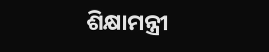ଶିକ୍ଷାମନ୍ତ୍ରୀ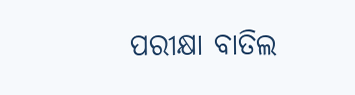ପରୀକ୍ଷା ବାତିଲ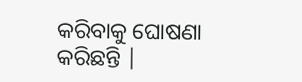କରିବାକୁ ଘୋଷଣା କରିଛନ୍ତି |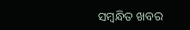ସମ୍ବନ୍ଧିତ ଖବର